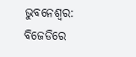ଭୁବନେଶ୍ବର: ବିଜେଡିରେ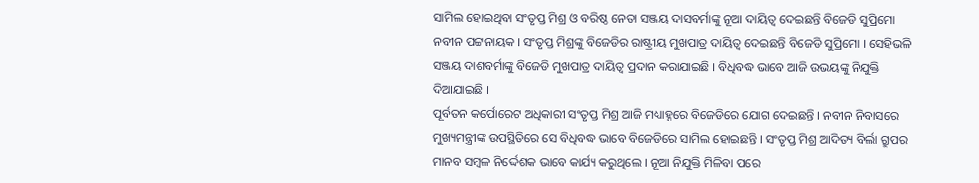ସାମିଲ ହୋଇଥିବା ସଂତୃପ୍ତ ମିଶ୍ର ଓ ବରିଷ୍ଠ ନେତା ସଞ୍ଜୟ ଦାସବର୍ମାଙ୍କୁ ନୂଆ ଦାୟିତ୍ବ ଦେଇଛନ୍ତି ବିଜେଡି ସୁପ୍ରିମୋ ନବୀନ ପଟ୍ଟନାୟକ । ସଂତୃପ୍ତ ମିଶ୍ରଙ୍କୁ ବିଜେଡିର ରାଷ୍ଟ୍ରୀୟ ମୁଖପାତ୍ର ଦାୟିତ୍ବ ଦେଇଛନ୍ତି ବିଜେଡି ସୁପ୍ରିମୋ । ସେହିଭଳି ସଞ୍ଜୟ ଦାଶବର୍ମାଙ୍କୁ ବିଜେଡି ମୁଖପାତ୍ର ଦାୟିତ୍ବ ପ୍ରଦାନ କରାଯାଇଛି । ବିଧିବଦ୍ଧ ଭାବେ ଆଜି ଉଭୟଙ୍କୁ ନିଯୁକ୍ତି ଦିଆଯାଇଛି ।
ପୂର୍ବତନ କର୍ପୋରେଟ ଅଧିକାରୀ ସଂତୃପ୍ତ ମିଶ୍ର ଆଜି ମଧ୍ୟାହ୍ନରେ ବିଜେଡିରେ ଯୋଗ ଦେଇଛନ୍ତି । ନବୀନ ନିବାସରେ ମୁଖ୍ୟମନ୍ତ୍ରୀଙ୍କ ଉପସ୍ଥିତିରେ ସେ ବିଧିବଦ୍ଧ ଭାବେ ବିଜେଡିରେ ସାମିଲ ହୋଇଛନ୍ତି । ସଂତୃପ୍ତ ମିଶ୍ର ଆଦିତ୍ୟ ବିର୍ଲା ଗ୍ରୁପର ମାନବ ସମ୍ବଳ ନିର୍ଦ୍ଦେଶକ ଭାବେ କାର୍ଯ୍ୟ କରୁଥିଲେ । ନୂଆ ନିଯୁକ୍ତି ମିଳିବା ପରେ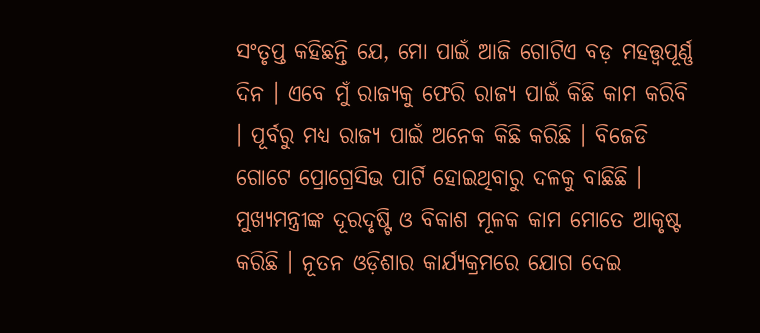ସଂତୃପ୍ତ କହିଛନ୍ତି ଯେ, ମୋ ପାଇଁ ଆଜି ଗୋଟିଏ ବଡ଼ ମହତ୍ତ୍ବପୂର୍ଣ୍ଣ ଦିନ । ଏବେ ମୁଁ ରାଜ୍ୟକୁ ଫେରି ରାଜ୍ୟ ପାଇଁ କିଛି କାମ କରିବି । ପୂର୍ବରୁ ମଧ୍ୟ ରାଜ୍ୟ ପାଇଁ ଅନେକ କିଛି କରିଛି । ବିଜେଡି ଗୋଟେ ପ୍ରୋଗ୍ରେସିଭ ପାର୍ଟି ହୋଇଥିବାରୁ ଦଳକୁ ବାଛିଛି । ମୁଖ୍ୟମନ୍ତ୍ରୀଙ୍କ ଦୂରଦୃଷ୍ଟି ଓ ବିକାଶ ମୂଳକ କାମ ମୋତେ ଆକୃଷ୍ଟ କରିଛି । ନୂତନ ଓଡ଼ିଶାର କାର୍ଯ୍ୟକ୍ରମରେ ଯୋଗ ଦେଇ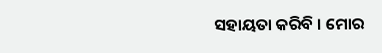ସହାୟତା କରିବି । ମୋର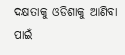ଦକ୍ଷତାକୁ ଓଡିଶାକୁ ଆଣିବା ପାଇଁ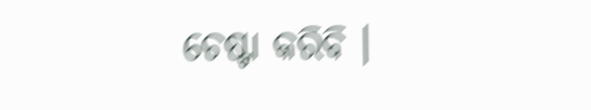ଚେଷ୍ଟା କରିବି ।